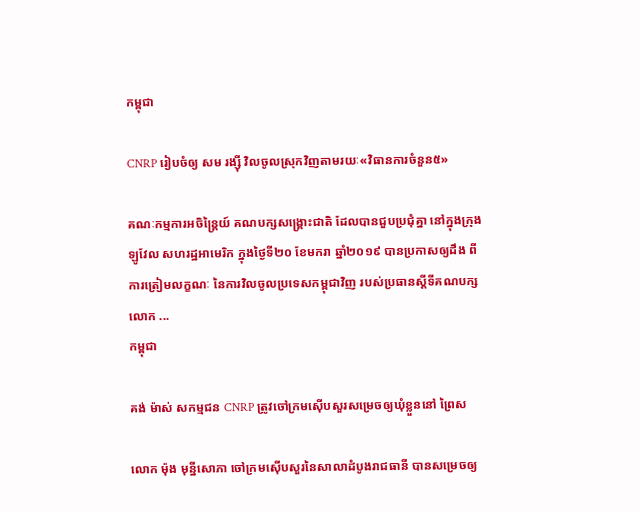កម្ពុជា

CNRP រៀបចំឲ្យ សម រង្ស៊ី វិលចូលស្រុកវិញតាមរយៈ«វិធានការចំនួន៥»

គណៈកម្មការអចិន្ត្រៃយ៍ គណបក្សសង្គ្រោះជាតិ ដែលបានជួបប្រជុំគ្នា នៅក្នុងក្រុងឡូវែល សហរដ្ឋអាមេរិក ក្នុងថ្ងៃទី២០ ខែមករា ឆ្នាំ២០១៩ បានប្រកាសឲ្យដឹង ពីការត្រៀមលក្ខណៈ នៃការវិលចូលប្រទេសកម្ពុជាវិញ របស់ប្រធានស្ដីទីគណបក្ស លោក ...
កម្ពុជា

គង់ ម៉ាស់ សកម្មជន CNRP ត្រូវចៅក្រមស៊ើបសួរសម្រេចឲ្យឃុំខ្លួននៅ ព្រៃស

លោក ម៉ុង មុន្នីសោភា ចៅក្រមស៊ើបសួរនៃសាលាដំបូងរាជធានី បានសម្រេចឲ្យ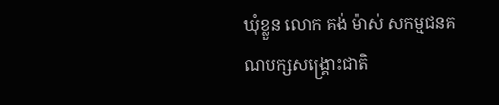ឃុំខ្លួន លោក គង់ ម៉ាស់ សកម្មជនគណបក្សសង្គ្រោះជាតិ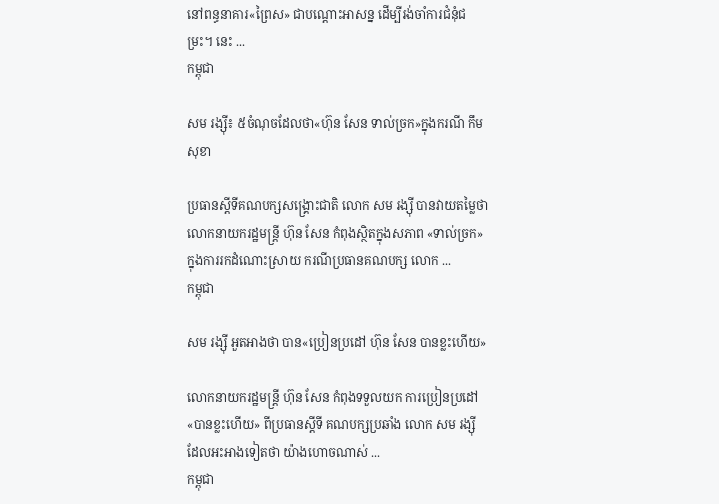នៅពន្ធនាគារ«ព្រៃស» ជាបណ្ដោះអាសន្ន ដើម្បីរង់ចាំការជំនុំជម្រះ។ នេះ ...
កម្ពុជា

សម រង្ស៊ី៖ ៥ចំណុចដែលថា«ហ៊ុន សែន ទាល់ច្រក»ក្នុងករណី កឹម សុខា

ប្រធានស្ដីទីគណបក្សសង្គ្រោះជាតិ លោក សម រង្ស៊ី បានវាយតម្លៃថា លោកនាយករដ្ឋមន្ត្រី ហ៊ុន សែន កំពុងស្ថិតក្នុងសភាព «ទាល់ច្រក» ក្នុងការរកដំណោះស្រាយ ករណីប្រធានគណបក្ស លោក ...
កម្ពុជា

សម រង្ស៊ី អួតអាងថា បាន«ប្រៀនប្រដៅ ហ៊ុន សែន បានខ្លះហើយ»

លោកនាយករដ្ឋមន្ត្រី ហ៊ុន សែន កំពុងទទួលយក ការប្រៀនប្រដៅ «បានខ្លះហើយ» ពីប្រធានស្ដីទី គណបក្សប្រឆាំង លោក សម រង្ស៊ី ដែលអះអាងទៀតថា យ៉ាងហោចណាស់ ...
កម្ពុជា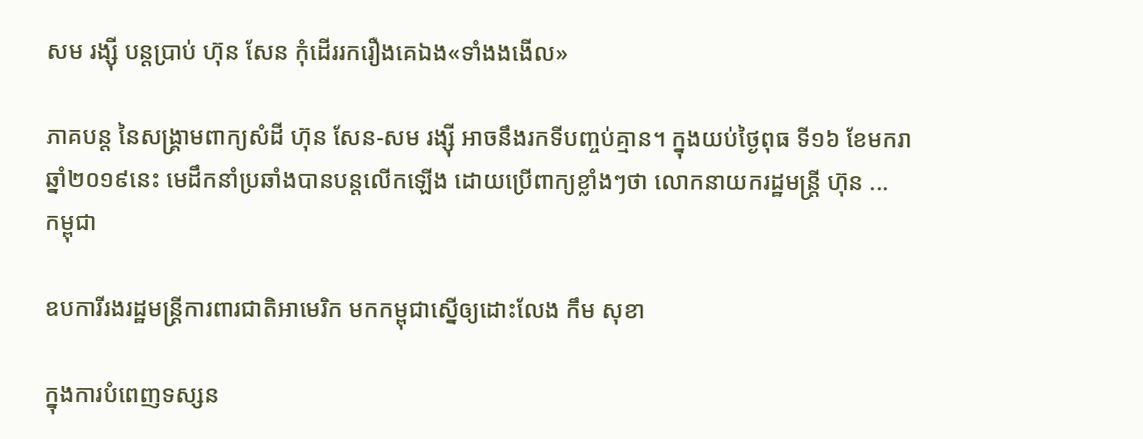សម រង្ស៊ី បន្តប្រាប់ ហ៊ុន សែន កុំដើររករឿងគេឯង«ទាំងងងើល»

ភាគបន្ត នៃសង្គ្រាមពាក្យសំដី ហ៊ុន សែន-សម រង្ស៊ី អាចនឹងរកទីបញ្ចប់គ្មាន។ ក្នុងយប់ថ្ងៃពុធ ទី១៦ ខែមករា ឆ្នាំ២០១៩នេះ មេដឹកនាំប្រឆាំងបានបន្តលើកឡើង ដោយប្រើពាក្យខ្លាំងៗថា លោកនាយករដ្ឋមន្ត្រី ហ៊ុន ...
កម្ពុជា

ឧបការីរងរដ្ឋមន្ត្រីការពារជាតិអាមេរិក មកកម្ពុជាស្នើឲ្យដោះលែង កឹម សុខា

ក្នុងការបំពេញទស្សន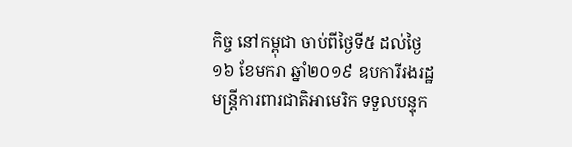កិច្ច នៅកម្ពុជា ចាប់ពីថ្ងៃទី៥ ដល់ថ្ងៃ១៦ ខែមករា ឆ្នាំ២០១៩ ឧបការីរងរដ្ឋមន្ត្រីការពារជាតិអាមេរិក ទទួលបន្ទុក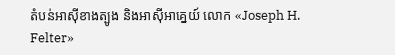តំបន់អាស៊ីខាងត្បូង និងអាស៊ីអាគ្នេយ៍ លោក «Joseph H. Felter»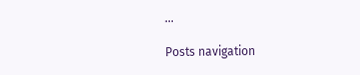...

Posts navigation